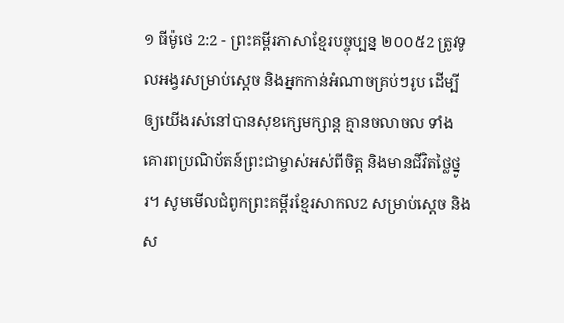១ ធីម៉ូថេ 2:2 - ព្រះគម្ពីរភាសាខ្មែរបច្ចុប្បន្ន ២០០៥2 ត្រូវទូលអង្វរសម្រាប់ស្ដេច និងអ្នកកាន់អំណាចគ្រប់ៗរូប ដើម្បីឲ្យយើងរស់នៅបានសុខក្សេមក្សាន្ត គ្មានចលាចល ទាំងគោរពប្រណិប័តន៍ព្រះជាម្ចាស់អស់ពីចិត្ត និងមានជីវិតថ្លៃថ្នូរ។ សូមមើលជំពូកព្រះគម្ពីរខ្មែរសាកល2 សម្រាប់ស្ដេច និងស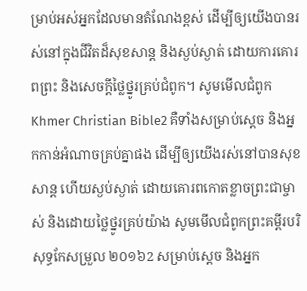ម្រាប់អស់អ្នកដែលមានតំណែងខ្ពស់ ដើម្បីឲ្យយើងបានរស់នៅក្នុងជីវិតដ៏សុខសាន្ត និងស្ងប់ស្ងាត់ ដោយការគោរពព្រះ និងសេចក្ដីថ្លៃថ្នូរគ្រប់ជំពូក។ សូមមើលជំពូកKhmer Christian Bible2 គឺទាំងសម្រាប់ស្ដេច និងអ្នកកាន់អំណាចគ្រប់គ្នាផង ដើម្បីឲ្យយើងរស់នៅបានសុខសាន្ដ ហើយស្ងប់ស្ងាត់ ដោយគោរពកោតខ្លាចព្រះជាម្ចាស់ និងដោយថ្លៃថ្នូរគ្រប់យ៉ាង សូមមើលជំពូកព្រះគម្ពីរបរិសុទ្ធកែសម្រួល ២០១៦2 សម្រាប់ស្តេច និងអ្នក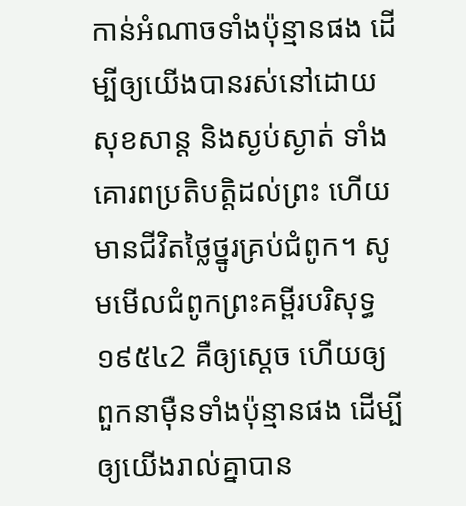កាន់អំណាចទាំងប៉ុន្មានផង ដើម្បីឲ្យយើងបានរស់នៅដោយសុខសាន្ត និងស្ងប់ស្ងាត់ ទាំងគោរពប្រតិបត្តិដល់ព្រះ ហើយមានជីវិតថ្លៃថ្នូរគ្រប់ជំពូក។ សូមមើលជំពូកព្រះគម្ពីរបរិសុទ្ធ ១៩៥៤2 គឺឲ្យស្តេច ហើយឲ្យពួកនាម៉ឺនទាំងប៉ុន្មានផង ដើម្បីឲ្យយើងរាល់គ្នាបាន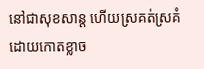នៅជាសុខសាន្ត ហើយស្រគត់ស្រគំ ដោយកោតខ្លាច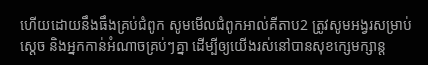ហើយដោយនឹងធឹងគ្រប់ជំពូក សូមមើលជំពូកអាល់គីតាប2 ត្រូវសូមអង្វរសម្រាប់ស្ដេច និងអ្នកកាន់អំណាចគ្រប់ៗគ្នា ដើម្បីឲ្យយើងរស់នៅបានសុខក្សេមក្សាន្ដ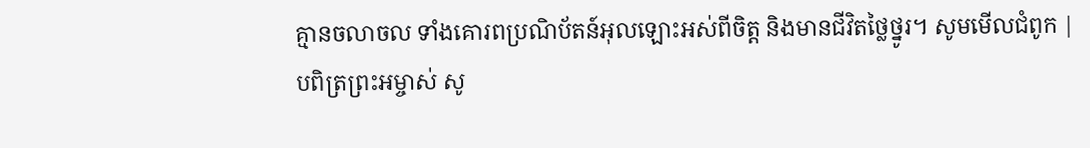គ្មានចលាចល ទាំងគោរពប្រណិប័តន៍អុលឡោះអស់ពីចិត្ដ និងមានជីវិតថ្លៃថ្នូរ។ សូមមើលជំពូក |
បពិត្រព្រះអម្ចាស់ សូ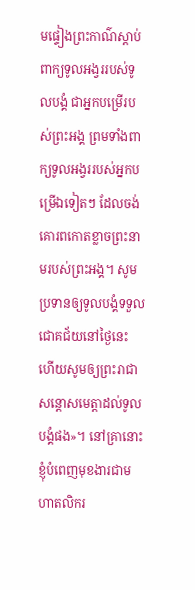មផ្ទៀងព្រះកាណ៌ស្ដាប់ពាក្យទូលអង្វររបស់ទូលបង្គំ ជាអ្នកបម្រើរបស់ព្រះអង្គ ព្រមទាំងពាក្យទូលអង្វររបស់អ្នកបម្រើឯទៀតៗ ដែលចង់គោរពកោតខ្លាចព្រះនាមរបស់ព្រះអង្គ។ សូមប្រទានឲ្យទូលបង្គំទទួលជោគជ័យនៅថ្ងៃនេះ ហើយសូមឲ្យព្រះរាជាសន្ដោសមេត្តាដល់ទូលបង្គំផង»។ នៅគ្រានោះខ្ញុំបំពេញមុខងារជាមហាតលិករ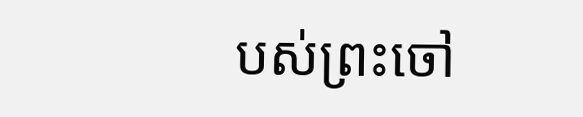បស់ព្រះចៅ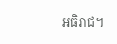អធិរាជ។